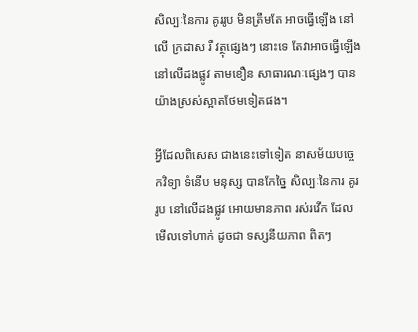សិល្បៈនៃការ គូររូប មិនត្រឹមតែ អាចធ្វើឡើង នៅលើ ក្រដាស រឺ វត្ថុផ្សេងៗ នោះទេ តែវាអាចធ្វើឡើង នៅលើដងផ្លូវ តាមខឿន សាធារណៈផ្សេងៗ បានយ៉ាងស្រស់ស្អាតថែមទៀតផង។

អ្វីដែលពិសេស ជាងនេះទៅទៀត នាសម័យបច្ចេកវិទ្យា ទំនើប មនុស្ស បានកែច្នៃ សិល្បៈនៃការ គូររូប នៅលើដងផ្លូវ អោយមានភាព រស់រវើក ដែលមើលទៅហាក់ ដូចជា ទស្សនីយភាព ពិតៗ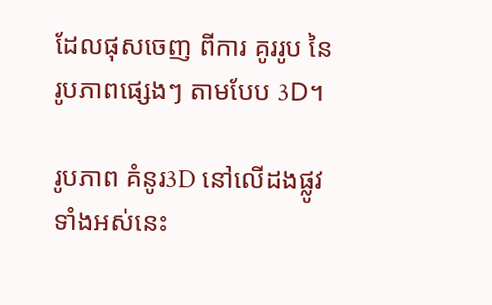ដែលផុសចេញ ពីការ គូររូប នៃរូបភាពផ្សេងៗ តាមបែប 3D។

រូបភាព គំនូរ3D នៅលើដងផ្លូវ ទាំងអស់នេះ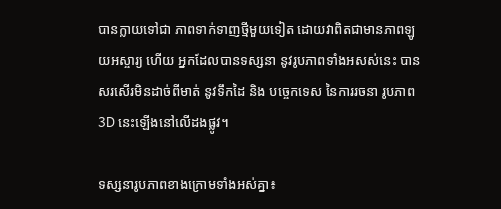បានក្លាយទៅជា ភាពទាក់ទាញថ្មីមួយទៀត ដោយវាពិតជាមានភាពឡូយអស្ចារ្យ ហើយ អ្នកដែលបានទស្សនា នូវរូបភាពទាំងអសស់នេះ បានសរសើរមិនដាច់ពីមាត់ នូវទឹកដៃ និង បច្ចេកទេស នៃការរចនា រូបភាព 3D នេះឡើងនៅលើដងផ្លូវ។

ទស្សនារូបភាពខាងក្រោមទាំងអស់គ្នា៖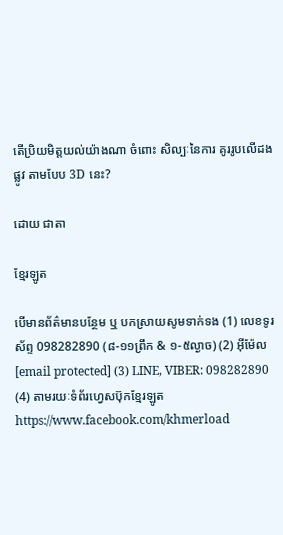តើប្រិយមិត្តយល់យ៉ាងណា ចំពោះ សិល្បៈនៃការ គូររូបលើដងផ្លូវ តាមបែប 3D នេះ?

ដោយ ជាតា

ខ្មែរឡូត

បើមានព័ត៌មានបន្ថែម ឬ បកស្រាយសូមទាក់ទង (1) លេខទូរស័ព្ទ 098282890 (៨-១១ព្រឹក & ១-៥ល្ងាច) (2) អ៊ីម៉ែល [email protected] (3) LINE, VIBER: 098282890 (4) តាមរយៈទំព័រហ្វេសប៊ុកខ្មែរឡូត https://www.facebook.com/khmerload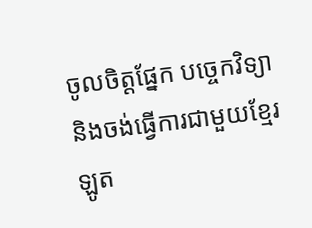ចូលចិត្តផ្នែក បច្ចេកវិទ្យា និងចង់ធ្វើការជាមួយខ្មែរឡូត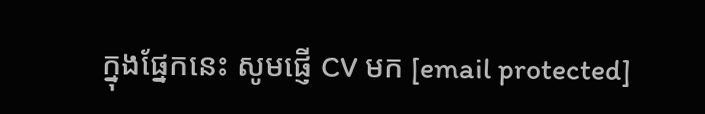ក្នុងផ្នែកនេះ សូមផ្ញើ CV មក [email protected]